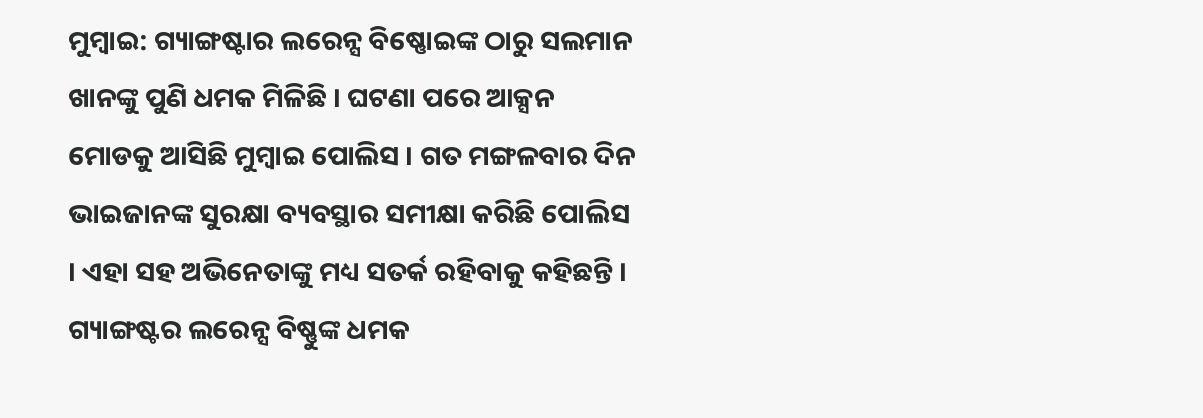ମୁମ୍ବାଇ: ଗ୍ୟାଙ୍ଗଷ୍ଟାର ଲରେନ୍ସ ବିଷ୍ଣୋଇଙ୍କ ଠାରୁ ସଲମାନ ଖାନଙ୍କୁ ପୁଣି ଧମକ ମିଳିଛି । ଘଟଣା ପରେ ଆକ୍ସନ ମୋଡକୁ ଆସିଛି ମୁମ୍ବାଇ ପୋଲିସ । ଗତ ମଙ୍ଗଳବାର ଦିନ ଭାଇଜାନଙ୍କ ସୁରକ୍ଷା ବ୍ୟବସ୍ଥାର ସମୀକ୍ଷା କରିଛି ପୋଲିସ । ଏହା ସହ ଅଭିନେତାଙ୍କୁ ମଧ୍ୟ ସତର୍କ ରହିବାକୁ କହିଛନ୍ତି । ଗ୍ୟାଙ୍ଗଷ୍ଟର ଲରେନ୍ସ ବିଷ୍ଣୁଙ୍କ ଧମକ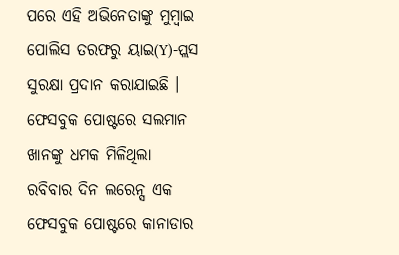ପରେ ଏହି ଅଭିନେତାଙ୍କୁ ମୁମ୍ବାଇ ପୋଲିସ ତରଫରୁ ୟାଇ(Y)-ପ୍ଲସ ସୁରକ୍ଷା ପ୍ରଦାନ କରାଯାଇଛି ।
ଫେସବୁକ ପୋଷ୍ଟରେ ସଲମାନ ଖାନଙ୍କୁ ଧମକ ମିଳିଥିଲା
ରବିବାର ଦିନ ଲରେନ୍ସ ଏକ ଫେସବୁକ ପୋଷ୍ଟରେ କାନାଡାର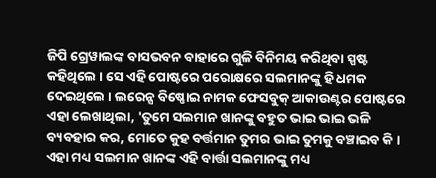ଜିପି ଗ୍ରେୱାଲଙ୍କ ବାସଭବନ ବାହାରେ ଗୁଳି ବିନିମୟ କରିଥିବା ସ୍ପଷ୍ଟ କହିଥିଲେ । ସେ ଏହି ପୋଷ୍ଟରେ ପରୋକ୍ଷରେ ସଲମାନଙ୍କୁ ହି ଧମକ ଦେଇଥିଲେ । ଲରେନ୍ସ ବିଷ୍ଣୋଇ ନାମକ ଫେସବୁକ୍ ଆକାଉଣ୍ଟର ପୋଷ୍ଟରେ ଏହା ଲେଖାଥିଲା, 'ତୁମେ ସଲମାନ ଖାନଙ୍କୁ ବହୁତ ଭାଇ ଭାଇ ଭଳି ବ୍ୟବହାର କର, ମୋତେ କୁହ ବର୍ତ୍ତମାନ ତୁମର ଭାଇ ତୁମକୁ ବଞ୍ଚାଇବ କି । ଏହା ମଧ୍ୟ ସଲମାନ ଖାନଙ୍କ ଏହି ବାର୍ତ୍ତା ସଲମାନଙ୍କୁ ମଧ୍ୟ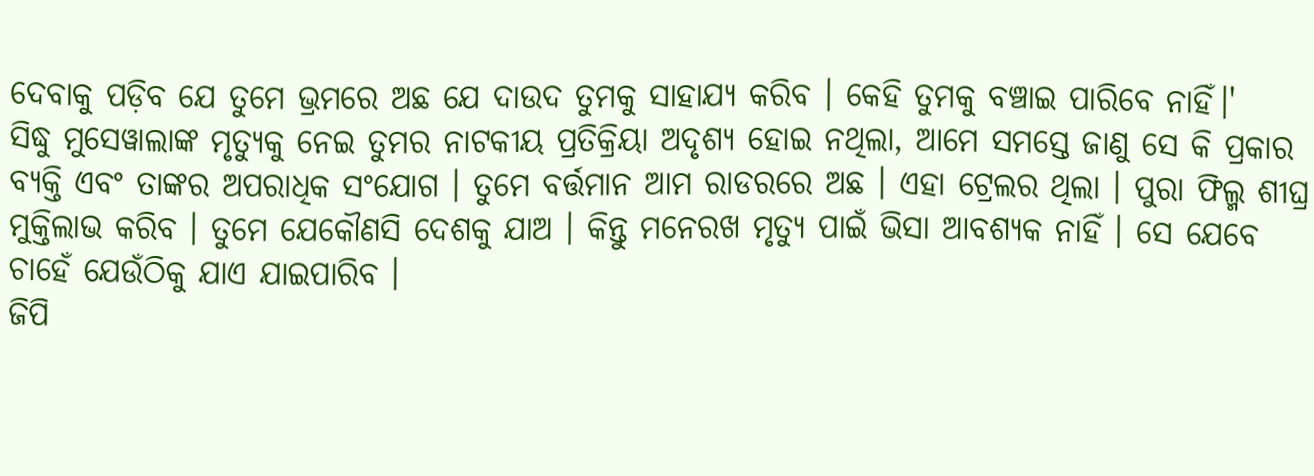ଦେବାକୁ ପଡ଼ିବ ଯେ ତୁମେ ଭ୍ରମରେ ଅଛ ଯେ ଦାଉଦ ତୁମକୁ ସାହାଯ୍ୟ କରିବ । କେହି ତୁମକୁ ବଞ୍ଚାଇ ପାରିବେ ନାହିଁ।'
ସିଦ୍ଧୁ ମୁସେୱାଲାଙ୍କ ମୃତ୍ୟୁକୁ ନେଇ ତୁମର ନାଟକୀୟ ପ୍ରତିକ୍ରିୟା ଅଦୃଶ୍ୟ ହୋଇ ନଥିଲା, ଆମେ ସମସ୍ତେ ଜାଣୁ ସେ କି ପ୍ରକାର ବ୍ୟକ୍ତି ଏବଂ ତାଙ୍କର ଅପରାଧିକ ସଂଯୋଗ । ତୁମେ ବର୍ତ୍ତମାନ ଆମ ରାଡରରେ ଅଛ । ଏହା ଟ୍ରେଲର ଥିଲା । ପୁରା ଫିଲ୍ମ ଶୀଘ୍ର ମୁକ୍ତିଲାଭ କରିବ । ତୁମେ ଯେକୌଣସି ଦେଶକୁ ଯାଅ । କିନ୍ତୁ ମନେରଖ ମୃତ୍ୟୁ ପାଇଁ ଭିସା ଆବଶ୍ୟକ ନାହିଁ । ସେ ଯେବେ ଚାହେଁ ଯେଉଁଠିକୁ ଯାଏ ଯାଇପାରିବ ।
ଜିପି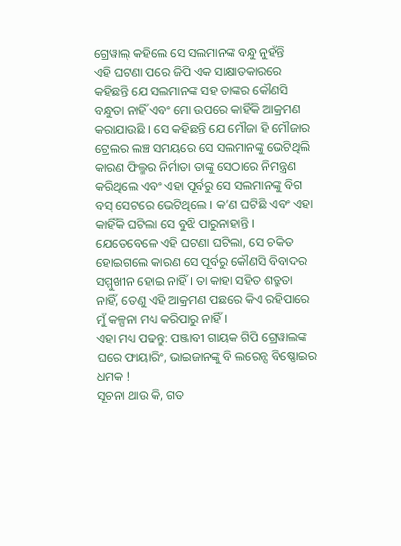ଗ୍ରେୱାଲ୍ କହିଲେ ସେ ସଲମାନଙ୍କ ବନ୍ଧୁ ନୁହଁନ୍ତି
ଏହି ଘଟଣା ପରେ ଜିପି ଏକ ସାକ୍ଷାତକାରରେ କହିଛନ୍ତି ଯେ ସଲମାନଙ୍କ ସହ ତାଙ୍କର କୌଣସି ବନ୍ଧୁତା ନାହିଁ ଏବଂ ମୋ ଉପରେ କାହିଁକି ଆକ୍ରମଣ କରାଯାଉଛି । ସେ କହିଛନ୍ତି ଯେ ମୌଜା ହି ମୌଜାର ଟ୍ରେଲର ଲଞ୍ଚ ସମୟରେ ସେ ସଲମାନଙ୍କୁ ଭେଟିଥିଲି କାରଣ ଫିଲ୍ମର ନିର୍ମାତା ତାଙ୍କୁ ସେଠାରେ ନିମନ୍ତ୍ରଣ କରିଥିଲେ ଏବଂ ଏହା ପୂର୍ବରୁ ସେ ସଲମାନଙ୍କୁ ବିଗ ବସ୍ ସେଟରେ ଭେଟିଥିଲେ । କ’ଣ ଘଟିଛି ଏବଂ ଏହା କାହିଁକି ଘଟିଲା ସେ ବୁଝି ପାରୁନାହାନ୍ତି । ଯେତେବେଳେ ଏହି ଘଟଣା ଘଟିଲା, ସେ ଚକିତ ହୋଇଗଲେ କାରଣ ସେ ପୂର୍ବରୁ କୌଣସି ବିବାଦର ସମ୍ମୁଖୀନ ହୋଇ ନାହିଁ । ତା କାହା ସହିତ ଶତ୍ରୁତା ନାହିଁ, ତେଣୁ ଏହି ଆକ୍ରମଣ ପଛରେ କିଏ ରହିପାରେ ମୁଁ କଳ୍ପନା ମଧ୍ୟ କରିପାରୁ ନାହିଁ ।
ଏହା ମଧ୍ୟ ପଢନ୍ତୁ: ପଞ୍ଜାବୀ ଗାୟକ ଗିପି ଗ୍ରେୱାଲଙ୍କ ଘରେ ଫାୟାରିଂ, ଭାଇଜାନଙ୍କୁ ବି ଲରେନ୍ସ ବିଷ୍ଣୋଇର ଧମକ !
ସୂଚନା ଥାଉ କି, ଗତ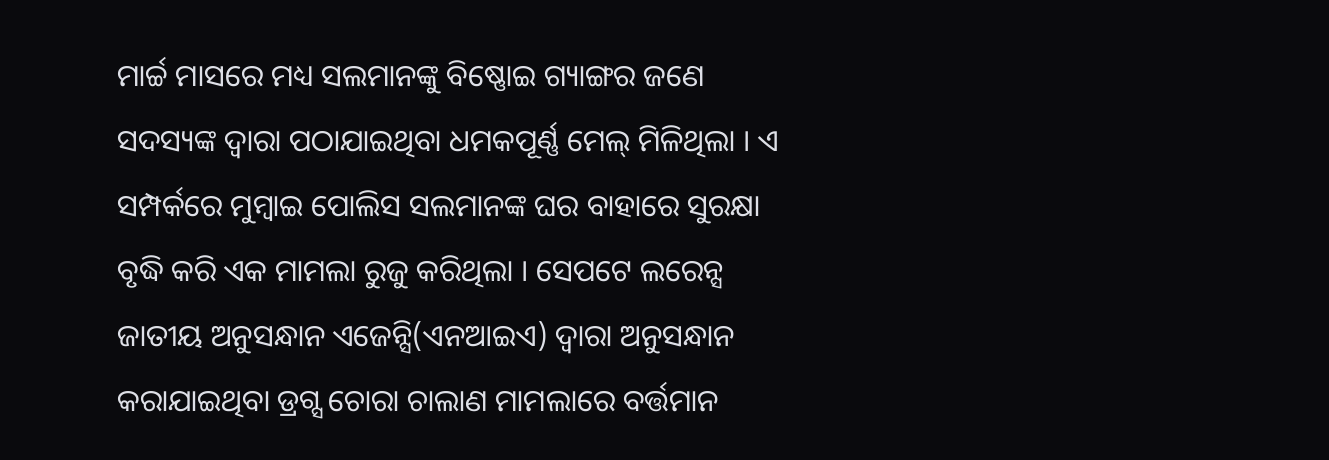ମାର୍ଚ୍ଚ ମାସରେ ମଧ୍ୟ ସଲମାନଙ୍କୁ ବିଷ୍ଣୋଇ ଗ୍ୟାଙ୍ଗର ଜଣେ ସଦସ୍ୟଙ୍କ ଦ୍ୱାରା ପଠାଯାଇଥିବା ଧମକପୂର୍ଣ୍ଣ ମେଲ୍ ମିଳିଥିଲା । ଏ ସମ୍ପର୍କରେ ମୁମ୍ବାଇ ପୋଲିସ ସଲମାନଙ୍କ ଘର ବାହାରେ ସୁରକ୍ଷା ବୃଦ୍ଧି କରି ଏକ ମାମଲା ରୁଜୁ କରିଥିଲା । ସେପଟେ ଲରେନ୍ସ ଜାତୀୟ ଅନୁସନ୍ଧାନ ଏଜେନ୍ସି(ଏନଆଇଏ) ଦ୍ୱାରା ଅନୁସନ୍ଧାନ କରାଯାଇଥିବା ଡ୍ରଗ୍ସ ଚୋରା ଚାଲାଣ ମାମଲାରେ ବର୍ତ୍ତମାନ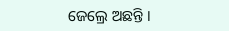ଜେଲ୍ରେ ଅଛନ୍ତି ।